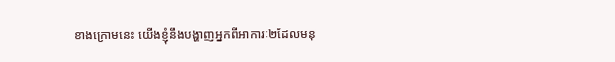ខាងក្រោមនេះ យើងខ្ញុំនឹងបង្ហាញអ្នកពីអាការៈ២ដែលមនុ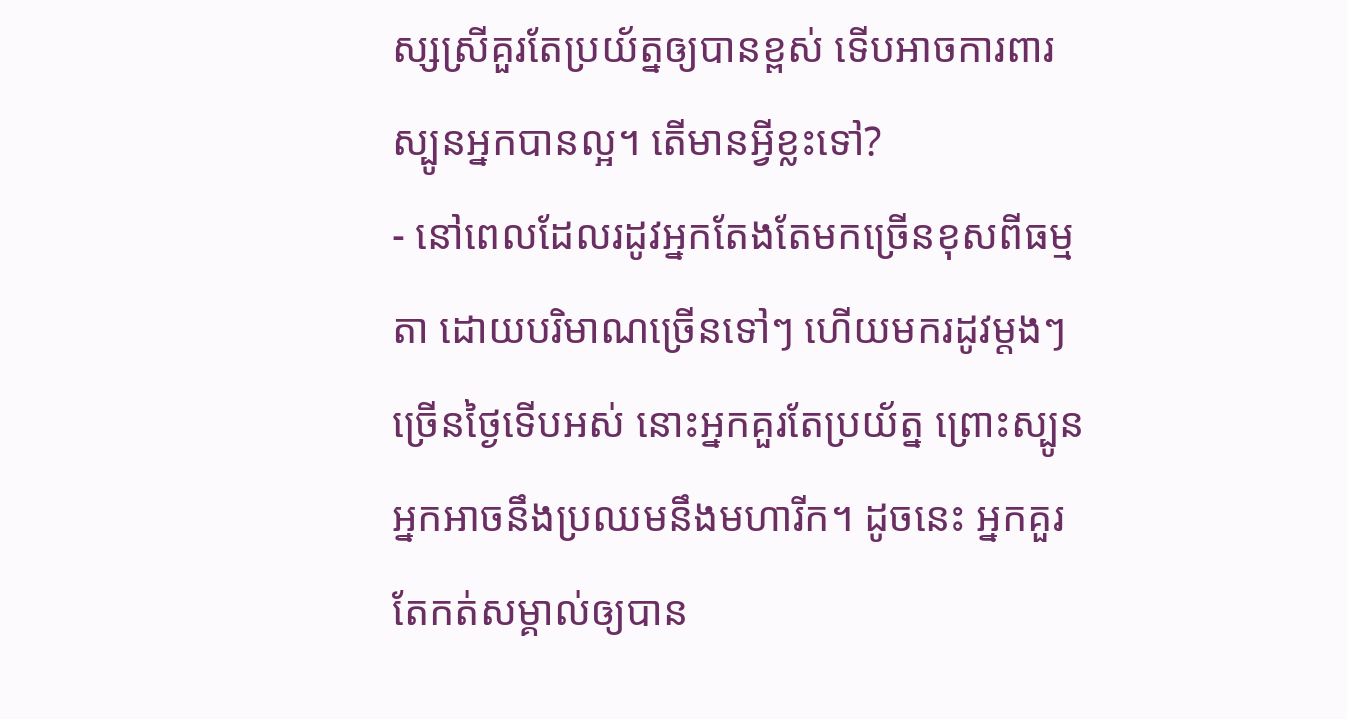ស្សស្រីគួរតែប្រយ័ត្នឲ្យបានខ្ពស់ ទើបអាចការពារស្បូនអ្នកបានល្អ។ តើមានអ្វីខ្លះទៅ?
- នៅពេលដែលរដូវអ្នកតែងតែមកច្រើនខុសពីធម្មតា ដោយបរិមាណច្រើនទៅៗ ហើយមករដូវម្តងៗច្រើនថ្ងៃទើបអស់ នោះអ្នកគួរតែប្រយ័ត្ន ព្រោះស្បូនអ្នកអាចនឹងប្រឈមនឹងមហារីក។ ដូចនេះ អ្នកគួរតែកត់សម្គាល់ឲ្យបាន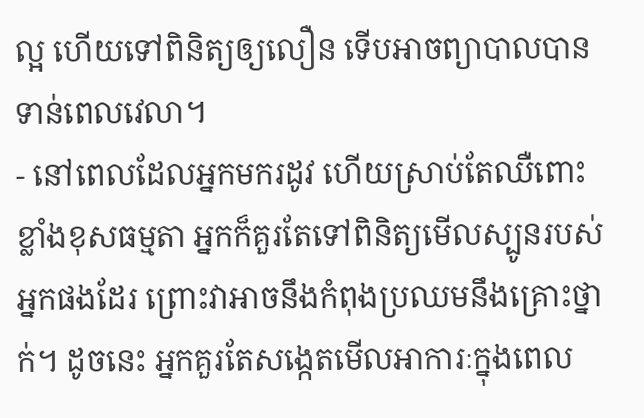ល្អ ហើយទៅពិនិត្យឲ្យលឿន ទើបអាចព្យាបាលបានទាន់ពេលវេលា។
- នៅពេលដែលអ្នកមករដូវ ហើយស្រាប់តែឈឺពោះខ្លាំងខុសធម្មតា អ្នកក៏គួរតែទៅពិនិត្យមើលស្បូនរបស់អ្នកផងដែរ ព្រោះវាអាចនឹងកំពុងប្រឈមនឹងគ្រោះថ្នាក់។ ដូចនេះ អ្នកគួរតែសង្កេតមើលអាការៈក្នុងពេល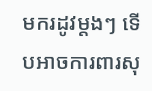មករដូវម្តងៗ ទើបអាចការពារសុ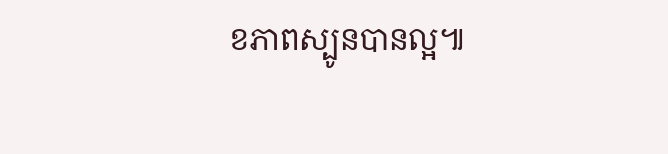ខភាពស្បូនបានល្អ៕